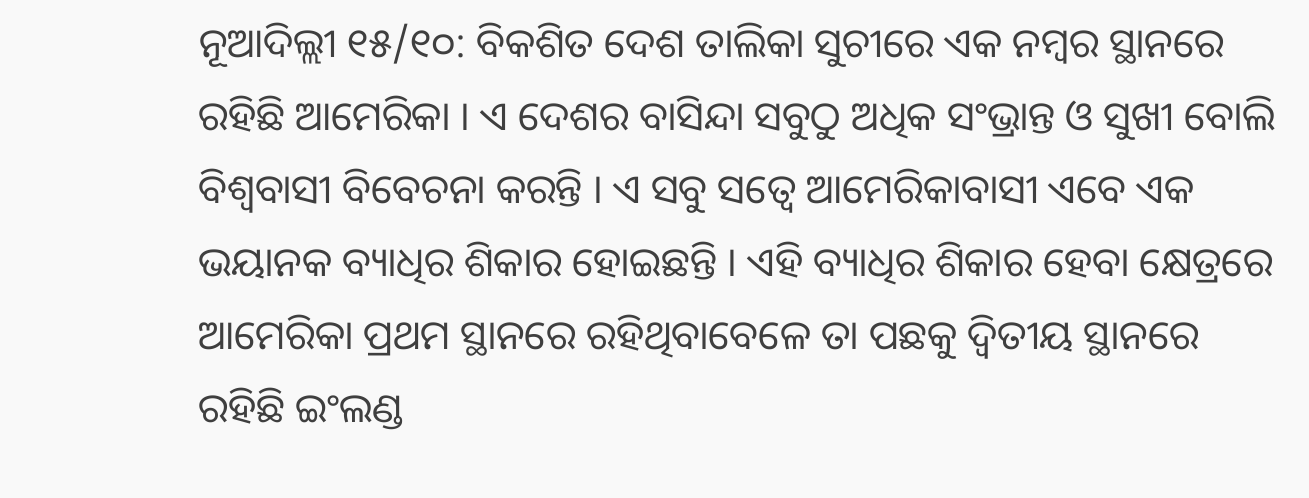ନୂଆଦିଲ୍ଲୀ ୧୫/୧୦: ବିକଶିତ ଦେଶ ତାଲିକା ସୁଚୀରେ ଏକ ନମ୍ୱର ସ୍ଥାନରେ ରହିଛି ଆମେରିକା । ଏ ଦେଶର ବାସିନ୍ଦା ସବୁଠୁ ଅଧିକ ସଂଭ୍ରାନ୍ତ ଓ ସୁଖୀ ବୋଲି ବିଶ୍ୱବାସୀ ବିବେଚନା କରନ୍ତି । ଏ ସବୁ ସତ୍ୱେ ଆମେରିକାବାସୀ ଏବେ ଏକ ଭୟାନକ ବ୍ୟାଧିର ଶିକାର ହୋଇଛନ୍ତି । ଏହି ବ୍ୟାଧିର ଶିକାର ହେବା କ୍ଷେତ୍ରରେ ଆମେରିକା ପ୍ରଥମ ସ୍ଥାନରେ ରହିଥିବାବେଳେ ତା ପଛକୁ ଦ୍ୱିତୀୟ ସ୍ଥାନରେ ରହିଛି ଇଂଲଣ୍ଡ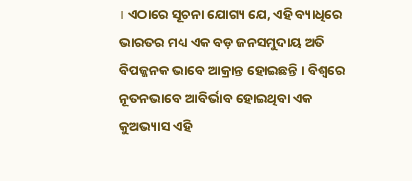। ଏଠାରେ ସୂଚନା ଯୋଗ୍ୟ ଯେ, ଏହି ବ୍ୟାଧିରେ ଭାରତର ମଧ୍ୟ ଏକ ବଡ଼ ଜନସମୁଦାୟ ଅତି ବିପଜ୍ଜନକ ଭାବେ ଆକ୍ରାନ୍ତ ହୋଇଛନ୍ତି । ବିଶ୍ୱରେ ନୂତନଭାବେ ଆବିର୍ଭାବ ହୋଇଥିବା ଏକ କୁଅଭ୍ୟାସ ଏହି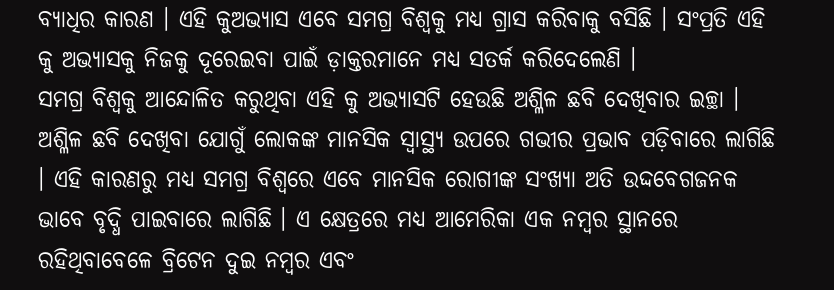ବ୍ୟାଧିର କାରଣ । ଏହି କୁଅଭ୍ୟାସ ଏବେ ସମଗ୍ର ବିଶ୍ୱକୁ ମଧ୍ୟ ଗ୍ରାସ କରିବାକୁ ବସିଛି । ସଂପ୍ରତି ଏହି କୁ ଅଭ୍ୟାସକୁ ନିଜକୁ ଦୂରେଇବା ପାଇଁ ଡ଼ାକ୍ତରମାନେ ମଧ୍ୟ ସତର୍କ କରିଦେଲେଣି ।
ସମଗ୍ର ବିଶ୍ୱକୁ ଆନ୍ଦୋଳିତ କରୁଥିବା ଏହି କୁ ଅଭ୍ୟାସଟି ହେଉଛି ଅଶ୍ଳିଳ ଛବି ଦେଖିବାର ଇଚ୍ଛା । ଅଶ୍ଳିଳ ଛବି ଦେଖିବା ଯୋଗୁଁ ଲୋକଙ୍କ ମାନସିକ ସ୍ୱାସ୍ଥ୍ୟ ଉପରେ ଗଭୀର ପ୍ରଭାବ ପଡ଼ିବାରେ ଲାଗିଛି । ଏହି କାରଣରୁ ମଧ୍ୟ ସମଗ୍ର ବିଶ୍ୱରେ ଏବେ ମାନସିକ ରୋଗୀଙ୍କ ସଂଖ୍ୟା ଅତି ଉଦ୍ଦବେଗଜନକ ଭାବେ ବୃଦ୍ଧି ପାଇବାରେ ଲାଗିଛି । ଏ କ୍ଷେତ୍ରରେ ମଧ୍ୟ ଆମେରିକା ଏକ ନମ୍ୱର ସ୍ଥାନରେ ରହିଥିବାବେଳେ ବ୍ରିଟେନ ଦୁଇ ନମ୍ୱର ଏବଂ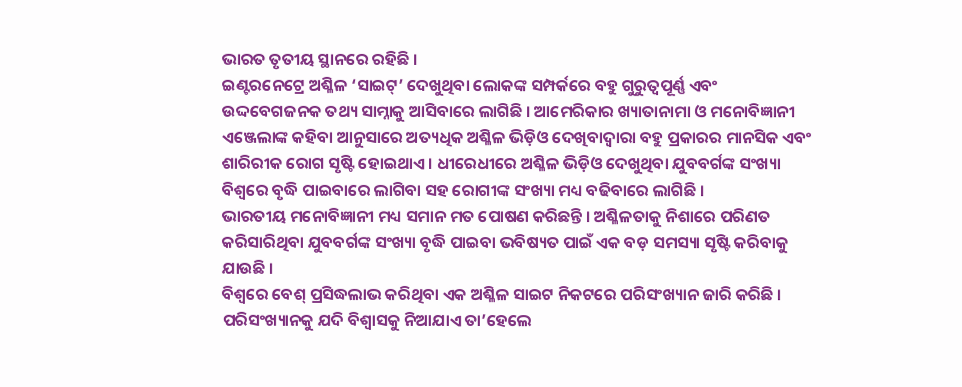ଭାରତ ତୃତୀୟ ସ୍ଥାନରେ ରହିଛି ।
ଇଣ୍ଟରନେଟ୍ରେ ଅଶ୍ଳିଳ ‘ସାଇଟ୍’ ଦେଖୁଥିବା ଲୋକଙ୍କ ସମ୍ପର୍କରେ ବହୁ ଗୁରୁତ୍ୱପୂର୍ଣ୍ଣ ଏବଂ ଉଦ୍ଦବେଗଜନକ ତଥ୍ୟ ସାମ୍ନାକୁ ଆସିବାରେ ଲାଗିଛି । ଆମେରିକାର ଖ୍ୟାତାନାମା ଓ ମନୋବିଜ୍ଞାନୀ ଏଞ୍ଜେଲାଙ୍କ କହିବା ଆନୁସାରେ ଅତ୍ୟଧିକ ଅଶ୍ଳିଳ ଭିଡ଼ିଓ ଦେଖିବାଦ୍ୱାରା ବହୁ ପ୍ରକାରର ମାନସିକ ଏବଂ ଶାରିରୀକ ରୋଗ ସୃଷ୍ଟି ହୋଇଥାଏ । ଧୀରେଧୀରେ ଅଶ୍ଳିଳ ଭିଡ଼ିଓ ଦେଖୁଥିବା ଯୁବବର୍ଗଙ୍କ ସଂଖ୍ୟା ବିଶ୍ୱରେ ବୃଦ୍ଧି ପାଇବାରେ ଲାଗିବା ସହ ରୋଗୀଙ୍କ ସଂଖ୍ୟା ମଧ୍ୟ ବଢିବାରେ ଲାଗିଛି ।
ଭାରତୀୟ ମନୋବିଜ୍ଞାନୀ ମଧ୍ୟ ସମାନ ମତ ପୋଷଣ କରିଛନ୍ତି । ଅଶ୍ଳିଳତାକୁ ନିଶାରେ ପରିଣତ କରିସାରିଥିବା ଯୁବବର୍ଗଙ୍କ ସଂଖ୍ୟା ବୃଦ୍ଧି ପାଇବା ଭବିଷ୍ୟତ ପାଇଁ ଏକ ବଡ଼ ସମସ୍ୟା ସୃଷ୍ଟି କରିବାକୁ ଯାଉଛି ।
ବିଶ୍ୱରେ ବେଶ୍ ପ୍ରସିଦ୍ଧଲାଭ କରିଥିବା ଏକ ଅଶ୍ଳିଳ ସାଇଟ ନିକଟରେ ପରିସଂଖ୍ୟାନ ଜାରି କରିଛି । ପରିସଂଖ୍ୟାନକୁ ଯଦି ବିଶ୍ୱାସକୁ ନିଆଯାଏ ତା’ହେଲେ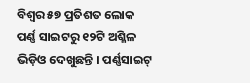ବିଶ୍ୱର ୫୭ ପ୍ରତିଶତ ଲୋକ ପର୍ଣ୍ଣ ସାଇଟରୁ ୧୨ଟି ଅଶ୍ଳିଳ ଭିଡ଼ିଓ ଦେଖୁଛନ୍ତି । ପର୍ଣ୍ଣସାଇଟ୍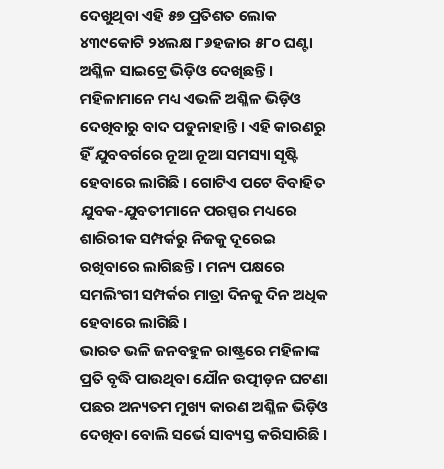ଦେଖୁଥିବା ଏହି ୫୭ ପ୍ରତିଶତ ଲୋକ ୪୩୯କୋଟି ୨୪ଲକ୍ଷ ୮୬ହଜାର ୫୮୦ ଘଣ୍ଟା ଅଶ୍ଳିଳ ସାଇଟ୍ରେ ଭିଡ଼ିଓ ଦେଖିଛନ୍ତି ।
ମହିଳାମାନେ ମଧ୍ୟ ଏଭଳି ଅଶ୍ଳିଳ ଭିଡ଼ିଓ ଦେଖିବାରୁ ବାଦ ପଡୁନାହାନ୍ତି । ଏହି କାରଣରୁ ହିଁ ଯୁବବର୍ଗରେ ନୂଆ ନୂଆ ସମସ୍ୟା ସୃଷ୍ଟି ହେବାରେ ଲାଗିଛି । ଗୋଟିଏ ପଟେ ବିବାହିତ ଯୁବକ-ଯୁବତୀମାନେ ପରସ୍ପର ମଧ୍ୟରେ ଶାରିରୀକ ସମ୍ପର୍କରୁ ନିଜକୁ ଦୂରେଇ ରଖିବାରେ ଲାଗିଛନ୍ତି । ମନ୍ୟ ପକ୍ଷରେ ସମଲିଂଗୀ ସମ୍ପର୍କର ମାତ୍ରା ଦିନକୁ ଦିନ ଅଧିକ ହେବାରେ ଲାଗିଛି ।
ଭାରତ ଭଳି ଜନବହୁଳ ରାଷ୍ଟ୍ରରେ ମହିଳାଙ୍କ ପ୍ରତି ବୃଦ୍ଧି ପାଉଥିବା ଯୌନ ଉତ୍ପୀଡ଼ନ ଘଟଣା ପଛର ଅନ୍ୟତମ ମୁଖ୍ୟ କାରଣ ଅଶ୍ଳିଳ ଭିଡ଼ିଓ ଦେଖିବା ବୋଲି ସର୍ଭେ ସାବ୍ୟସ୍ତ କରିସାରିଛି ।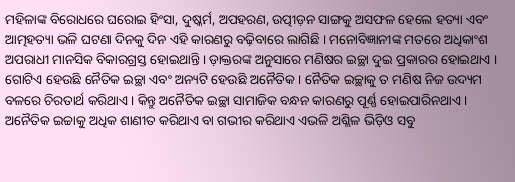ମହିଳାଙ୍କ ବିରୋଧରେ ଘରୋଇ ହିଂସା, ଦୁଷ୍କର୍ମ, ଅପହରଣ, ଉତ୍ପୀଡ଼ନ ସାଙ୍ଗକୁ ଅସଫଳ ହେଲେ ହତ୍ୟା ଏବଂ ଆତ୍ମହତ୍ୟା ଭଳି ଘଟଣା ଦିନକୁ ଦିନ ଏହି କାରଣରୁ ବଢ଼ିବାରେ ଲାଗିଛି । ମନୋବିଜ୍ଞାନୀଙ୍କ ମତରେ ଅଧିକାଂଶ ଅପରାଧୀ ମାନସିକ ବିକାରଗ୍ରସ୍ତ ହୋଇଥାନ୍ତି । ଡ଼ାକ୍ତରଙ୍କ ଅନୁସାରେ ମଣିଷର ଇଚ୍ଛା ଦୁଇ ପ୍ରକାରର ହୋଇଥାଏ । ଗୋଟିଏ ହେଉଛି ନୈତିକ ଇଚ୍ଛା ଏବଂ ଅନ୍ୟଟି ହେଉଛି ଅନୈତିକ । ନୈତିକ ଇଚ୍ଛାକୁ ତ ମଣିଷ ନିଜ ଉଦ୍ୟମ ବଳରେ ଚିରତାର୍ଥ କରିଥାଏ । କିନ୍ତୁ ଅନୈତିକ ଇଚ୍ଛା ସାମାଜିକ ବନ୍ଧନ କାରଣରୁ ପୂର୍ଣ୍ଣ ହୋଇପାରିନଥାଏ । ଅନୈତିକ ଇଚ୍ଚାକୁ ଅଧିକ ଶାଣୀତ କରିଥାଏ ବା ଗଭୀର କରିଥାଏ ଏଭଳି ଅଶ୍ଳିଳ ଭିଡ଼ିଓ ସବୁ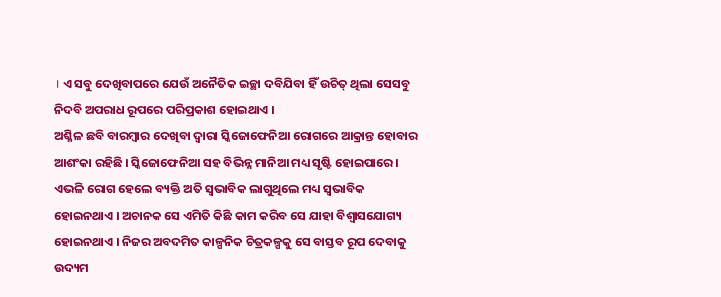। ଏ ସବୁ ଦେଖିବାପରେ ଯେଉଁ ଅନୈତିକ ଇଚ୍ଛା ଦବିଯିବା ହିଁ ଉଚିତ୍ ଥିଲା ସେସବୁ ନିଦବି ଅପରାଧ ରୂପରେ ପରିପ୍ରକାଶ ହୋଇଥାଏ ।
ଅଶ୍ଳିଳ ଛବି ବାରମ୍ୱାର ଦେଖିବା ଦ୍ୱାରା ସ୍କିଜୋଫେନିଆ ରୋଗରେ ଆକ୍ରାନ୍ତ ହୋବାର ଆଶଂକା ରହିଛି । ସ୍କିଜୋଫେନିଆ ସହ ବିଭିନ୍ନ ମାନିଆ ମଧ୍ୟ ସୃଷ୍ଟି ହୋଇପାରେ । ଏଭଳି ରୋଗ ହେଲେ ବ୍ୟକ୍ତି ଅତି ସ୍ୱଭାବିକ ଲାଗୁଥିଲେ ମଧ୍ୟ ସ୍ୱଭାବିକ ହୋଇନଥାଏ । ଅଚାନକ ସେ ଏମିତି କିଛି କାମ କରିବ ସେ ଯାହା ବିଶ୍ୱାସଯୋଗ୍ୟ ହୋଇନଥାଏ । ନିଜର ଅବଦମିତ କାଳ୍ପନିକ ଚିତ୍ରକଳ୍ପକୁ ସେ ବାସ୍ତବ ରୂପ ଦେବାକୁ ଉଦ୍ୟମ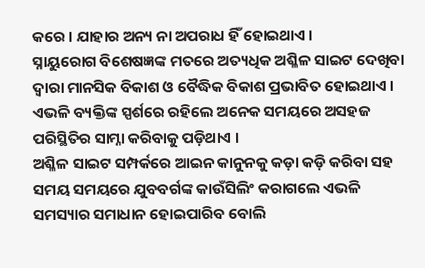କରେ । ଯାହାର ଅନ୍ୟ ନା ଅପରାଧ ହିଁ ହୋଇଥାଏ ।
ସ୍ନାୟୁରୋଗ ବିଶେଷଜ୍ଞଙ୍କ ମତରେ ଅତ୍ୟଧିକ ଅଶ୍ଳିଳ ସାଇଟ ଦେଖିବା ଦ୍ୱାରା ମାନସିକ ବିକାଶ ଓ ବୈଦ୍ଧିକ ବିକାଶ ପ୍ରଭାବିତ ହୋଇଥାଏ । ଏଭଳି ବ୍ୟକ୍ତିଙ୍କ ସ୍ପର୍ଶରେ ରହିଲେ ଅନେକ ସମୟରେ ଅସହଜ ପରିସ୍ଥିତିର ସାମ୍ନା କରିବାକୁ ପଡ଼ିଥାଏ ।
ଅଶ୍ଳିଳ ସାଇଟ ସମ୍ପର୍କରେ ଆଇନ କାନୁନକୁ କଡ଼ା କଡ଼ି କରିବା ସହ ସମୟ ସମୟରେ ଯୁବବର୍ଗଙ୍କ କାଉଁସିଲିଂ କରାଗଲେ ଏଭଳି ସମସ୍ୟାର ସମାଧାନ ହୋଇପାରିବ ବୋଲି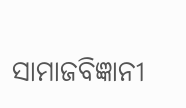ସାମାଜବିଜ୍ଞାନୀ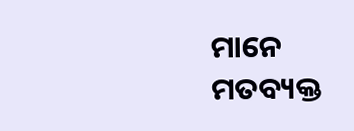ମାନେ ମତବ୍ୟକ୍ତ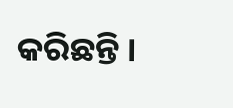କରିଛନ୍ତି ।